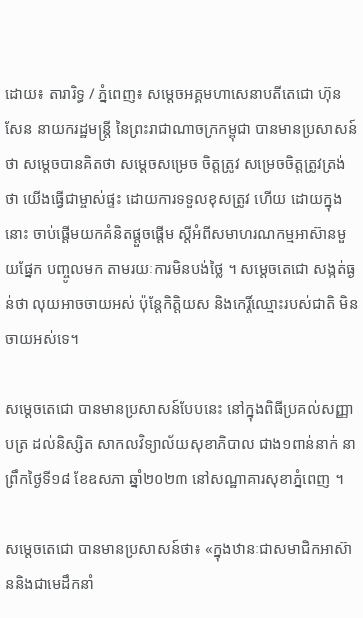ដោយ៖ តារារិទ្ធ / ភ្នំពេញ៖ សម្តេចអគ្គមហាសេនាបតីតេជោ ហ៊ុន សែន នាយករដ្ឋមន្រ្តី នៃព្រះរាជាណាចក្រកម្ពុជា បានមានប្រសាសន៍ថា សម្តេចបានគិតថា សម្តេចសម្រេច ចិត្តត្រូវ សម្រេចចិត្តត្រូវត្រង់ថា យើងធ្វើជាម្ចាស់ផ្ទះ ដោយការទទួលខុសត្រូវ ហើយ ដោយក្នុងនោះ ចាប់ផ្ដើមយកគំនិតផ្ដួចផ្ដើម ស្ដីអំពីសមាហរណកម្មអាស៊ានមួយផ្នែក បញ្ចូលមក តាមរយៈការមិនបង់ថ្លៃ ។ សម្តេចតេជោ សង្កត់ធ្ងន់ថា លុយអាចចាយអស់ ប៉ុន្តែកិត្តិយស និងកេរ្តិ៍ឈ្មោះរបស់ជាតិ មិនចាយអស់ទេ។

សម្តេចតេជោ បានមានប្រសាសន៍បែបនេះ នៅក្នុងពិធីប្រគល់សញ្ញាបត្រ ដល់និស្សិត សាកលវិទ្យាល័យសុខាភិបាល ជាង១ពាន់នាក់ នាព្រឹកថ្ងៃទី១៨ ខែឧសភា ឆ្នាំ២០២៣ នៅសណ្ឋាគារសុខាភ្នំពេញ ។

សម្តេចតេជោ បានមានប្រសាសន៍ថា៖ «ក្នុងឋានៈជាសមាជិកអាស៊ាននិងជាមេដឹកនាំ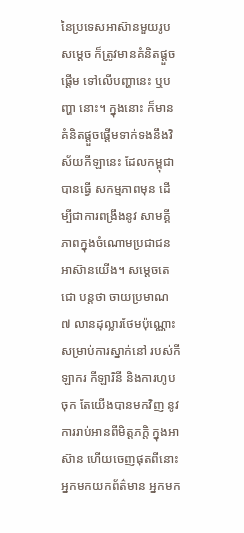នៃប្រទេសអាស៊ានមួយរូប សម្តេច ក៏ត្រូវមានគំនិតផ្ដួចផ្ដើម ទៅលើបញ្ហានេះ ឬបញ្ហា នោះ។ ក្នុងនោះ ក៏មានគំនិតផ្ដួចផ្ដើមទាក់ទងនឹងវិស័យកីឡានេះ ដែលកម្ពុជាបានធ្វើ សកម្មភាពមុន ដើម្បីជាការពង្រឹងនូវ សាមគ្គីភាពក្នុងចំណោមប្រជាជនអាស៊ានយើង។ សម្តេចតេជោ បន្តថា ចាយប្រមាណ ៧ លានដុល្លារថែមប៉ុណ្ណោះ សម្រាប់ការស្នាក់នៅ របស់កីឡាករ កីឡារិនី និងការហូបចុក តែយើងបានមកវិញ នូវការរាប់អានពីមិត្តភក្តិ ក្នុងអាស៊ាន ហើយចេញផុតពីនោះ អ្នកមកយកព័ត៌មាន អ្នកមក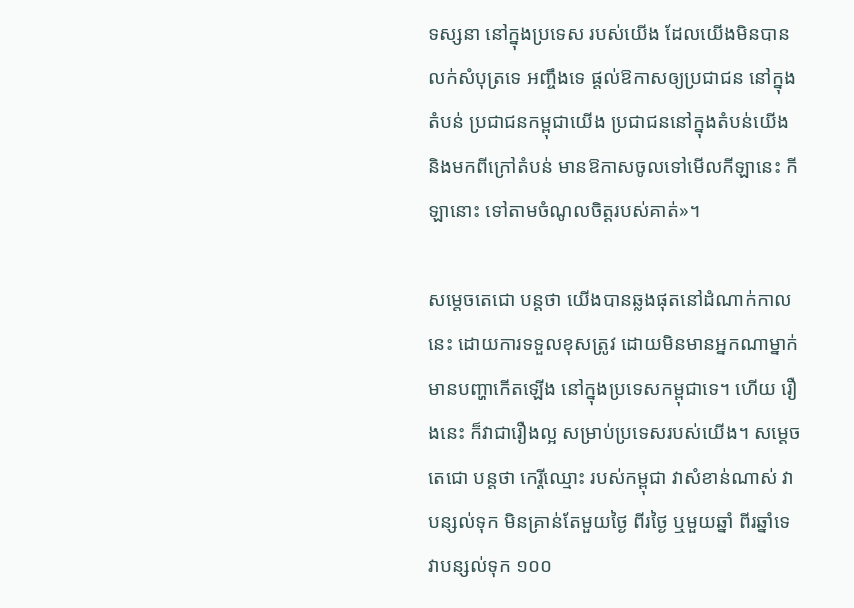ទស្សនា នៅក្នុងប្រទេស របស់យើង ដែលយើងមិនបានលក់សំបុត្រទេ អញ្ចឹងទេ ផ្ដល់ឱកាសឲ្យប្រជាជន នៅក្នុងតំបន់ ប្រជាជនកម្ពុជាយើង ប្រជាជននៅក្នុងតំបន់យើង និងមកពីក្រៅតំបន់ មានឱកាសចូលទៅមើលកីឡានេះ កីឡានោះ ទៅតាមចំណូលចិត្តរបស់គាត់»។

សម្តេចតេជោ បន្តថា យើងបានឆ្លងផុតនៅដំណាក់កាលនេះ ដោយការទទួលខុសត្រូវ ដោយមិនមានអ្នកណាម្នាក់ មានបញ្ហាកើតឡើង នៅក្នុងប្រទេសកម្ពុជាទេ។ ហើយ រឿងនេះ ក៏វាជារឿងល្អ សម្រាប់ប្រទេសរបស់យើង។ សម្តេចតេជោ បន្តថា កេរ្តីឈ្មោះ របស់កម្ពុជា វាសំខាន់ណាស់ វាបន្សល់ទុក មិនគ្រាន់តែមួយថ្ងៃ ពីរថ្ងៃ ឬមួយឆ្នាំ ពីរឆ្នាំទេ វាបន្សល់ទុក ១០០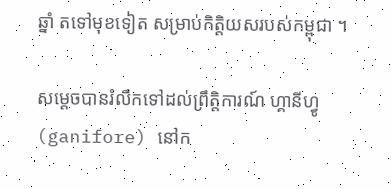ឆ្នាំ តទៅមុខទៀត សម្រាប់កិត្តិយសរបស់កម្ពុជា ។

សម្តេចបានរំលឹកទៅដល់ព្រឹត្តិការណ៍ ហ្គានីហ្វូ (ganifore) នៅក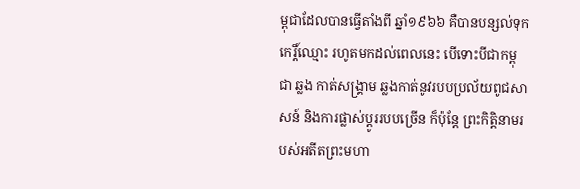ម្ពុជាដែលបានធ្វើតាំងពី ឆ្នាំ១៩៦៦ គឺបានបន្សល់ទុកកេរ្តិ៍ឈ្មោះ រហូតមកដល់ពេលនេះ បើទោះបីជាកម្ពុជា ឆ្លង កាត់សង្គ្រាម ឆ្លងកាត់នូវរបបប្រល័យពូជសាសន៍ និងការផ្លាស់ប្ដូររបបច្រើន ក៏ប៉ុន្តែ ព្រះកិត្តិនាមរបស់អតីតព្រះមហា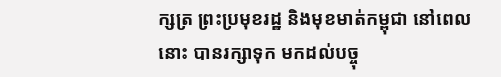ក្សត្រ ព្រះប្រមុខរដ្ឋ និងមុខមាត់កម្ពុជា នៅពេលនោះ បានរក្សាទុក មកដល់បច្ចុ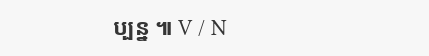ប្បន្ន ៕ V / N